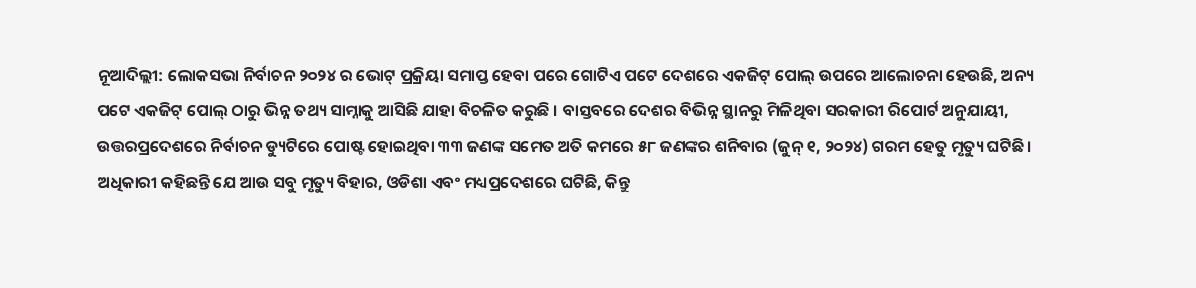ନୂଆଦିଲ୍ଲୀ: ଲୋକସଭା ନିର୍ବାଚନ ୨୦୨୪ ର ଭୋଟ୍ ପ୍ରକ୍ରିୟା ସମାପ୍ତ ହେବା ପରେ ଗୋଟିଏ ପଟେ ଦେଶରେ ଏକଜିଟ୍ ପୋଲ୍ ଉପରେ ଆଲୋଚନା ହେଉଛି, ଅନ୍ୟ ପଟେ ଏକଜିଟ୍ ପୋଲ୍ ଠାରୁ ଭିନ୍ନ ତଥ୍ୟ ସାମ୍ନାକୁ ଆସିଛି ଯାହା ବିଚଳିତ କରୁଛି । ବାସ୍ତବରେ ଦେଶର ବିଭିନ୍ନ ସ୍ଥାନରୁ ମିଳିଥିବା ସରକାରୀ ରିପୋର୍ଟ ଅନୁଯାୟୀ, ଉତ୍ତରପ୍ରଦେଶରେ ନିର୍ବାଚନ ଡ୍ୟୁଟିରେ ପୋଷ୍ଟ ହୋଇଥିବା ୩୩ ଜଣଙ୍କ ସମେତ ଅତି କମରେ ୫୮ ଜଣଙ୍କର ଶନିବାର (ଜୁନ୍ ୧, ୨୦୨୪) ଗରମ ହେତୁ ମୃତ୍ୟୁ ଘଟିଛି ।
ଅଧିକାରୀ କହିଛନ୍ତି ଯେ ଆଉ ସବୁ ମୃତ୍ୟୁ ବିହାର, ଓଡିଶା ଏବଂ ମଧ୍ୟପ୍ରଦେଶରେ ଘଟିଛି, କିନ୍ତୁ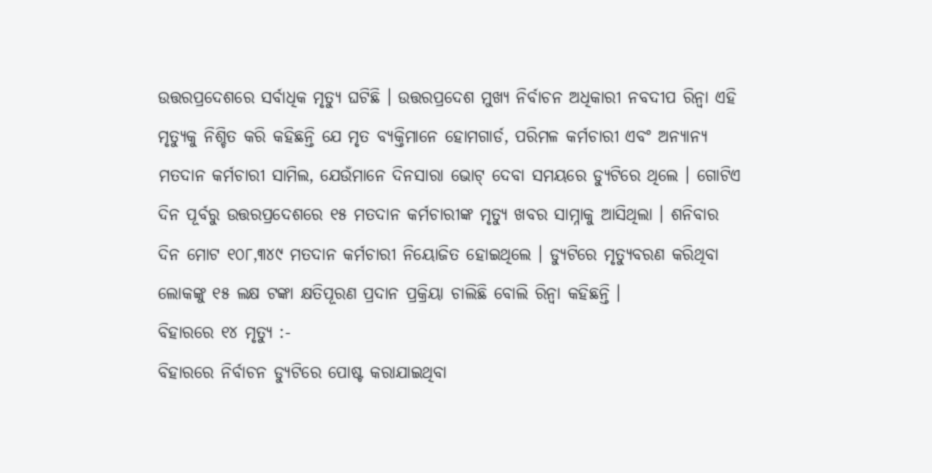ଉତ୍ତରପ୍ରଦେଶରେ ସର୍ବାଧିକ ମୃତ୍ୟୁ ଘଟିଛି । ଉତ୍ତରପ୍ରଦେଶ ମୁଖ୍ୟ ନିର୍ବାଚନ ଅଧିକାରୀ ନବଦୀପ ରିନ୍ୱା ଏହି ମୃତ୍ୟୁକୁ ନିଶ୍ଚିତ କରି କହିଛନ୍ତି ଯେ ମୃତ ବ୍ୟକ୍ତିମାନେ ହୋମଗାର୍ଡ, ପରିମଳ କର୍ମଚାରୀ ଏବଂ ଅନ୍ୟାନ୍ୟ ମତଦାନ କର୍ମଚାରୀ ସାମିଲ, ଯେଉଁମାନେ ଦିନସାରା ଭୋଟ୍ ଦେବା ସମୟରେ ଡ୍ୟୁଟିରେ ଥିଲେ । ଗୋଟିଏ ଦିନ ପୂର୍ବରୁ ଉତ୍ତରପ୍ରଦେଶରେ ୧୫ ମତଦାନ କର୍ମଚାରୀଙ୍କ ମୃତ୍ୟୁ ଖବର ସାମ୍ନାକୁ ଆସିଥିଲା । ଶନିବାର ଦିନ ମୋଟ ୧୦୮,୩୪୯ ମତଦାନ କର୍ମଚାରୀ ନିୟୋଜିତ ହୋଇଥିଲେ । ଡ୍ୟୁଟିରେ ମୃତ୍ୟୁବରଣ କରିଥିବା ଲୋକଙ୍କୁ ୧୫ ଲକ୍ଷ ଟଙ୍କା କ୍ଷତିପୂରଣ ପ୍ରଦାନ ପ୍ରକ୍ରିୟା ଚାଲିଛି ବୋଲି ରିନ୍ୱା କହିଛନ୍ତି ।
ବିହାରରେ ୧୪ ମୃତ୍ୟୁ :-
ବିହାରରେ ନିର୍ବାଚନ ଡ୍ୟୁଟିରେ ପୋଷ୍ଟ କରାଯାଇଥିବା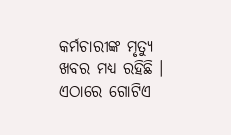କର୍ମଚାରୀଙ୍କ ମୃତ୍ୟୁ ଖବର ମଧ୍ୟ ରହିଛି । ଏଠାରେ ଗୋଟିଏ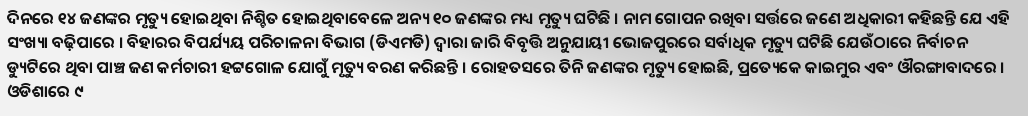ଦିନରେ ୧୪ ଜଣଙ୍କର ମୃତ୍ୟୁ ହୋଇଥିବା ନିଶ୍ଚିତ ହୋଇଥିବାବେଳେ ଅନ୍ୟ ୧୦ ଜଣଙ୍କର ମଧ୍ୟ ମୃତ୍ୟୁ ଘଟିଛି । ନାମ ଗୋପନ ରଖିବା ସର୍ତ୍ତରେ ଜଣେ ଅଧିକାରୀ କହିଛନ୍ତି ଯେ ଏହି ସଂଖ୍ୟା ବଢ଼ିପାରେ । ବିହାରର ବିପର୍ଯ୍ୟୟ ପରିଚାଳନା ବିଭାଗ (ଡିଏମଡି) ଦ୍ୱାରା ଜାରି ବିବୃତ୍ତି ଅନୁଯାୟୀ ଭୋଜପୁରରେ ସର୍ବାଧିକ ମୃତ୍ୟୁ ଘଟିଛି ଯେଉଁଠାରେ ନିର୍ବାଚନ ଡ୍ୟୁଟିରେ ଥିବା ପାଞ୍ଚ ଜଣ କର୍ମଚାରୀ ହଟ୍ଟଗୋଳ ଯୋଗୁଁ ମୃତ୍ୟୁ ବରଣ କରିଛନ୍ତି । ରୋହତସରେ ତିନି ଜଣଙ୍କର ମୃତ୍ୟୁ ହୋଇଛି, ପ୍ରତ୍ୟେକେ କାଇମୁର ଏବଂ ଔରଙ୍ଗାବାଦରେ ।
ଓଡିଶାରେ ୯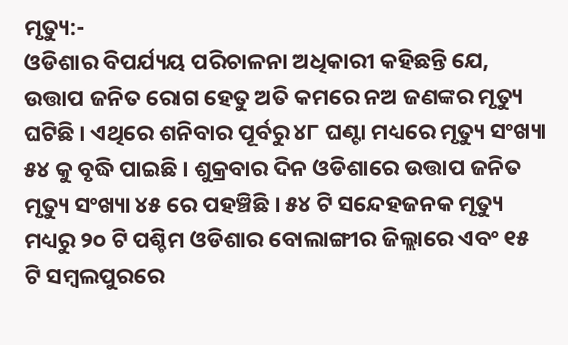ମୃତ୍ୟୁ:-
ଓଡିଶାର ବିପର୍ଯ୍ୟୟ ପରିଚାଳନା ଅଧିକାରୀ କହିଛନ୍ତି ଯେ, ଉତ୍ତାପ ଜନିତ ରୋଗ ହେତୁ ଅତି କମରେ ନଅ ଜଣଙ୍କର ମୃତ୍ୟୁ ଘଟିଛି । ଏଥିରେ ଶନିବାର ପୂର୍ବରୁ ୪୮ ଘଣ୍ଟା ମଧ୍ୟରେ ମୃତ୍ୟୁ ସଂଖ୍ୟା ୫୪ କୁ ବୃଦ୍ଧି ପାଇଛି । ଶୁକ୍ରବାର ଦିନ ଓଡିଶାରେ ଉତ୍ତାପ ଜନିତ ମୃତ୍ୟୁ ସଂଖ୍ୟା ୪୫ ରେ ପହଞ୍ଚିଛି । ୫୪ ଟି ସନ୍ଦେହଜନକ ମୃତ୍ୟୁ ମଧ୍ୟରୁ ୨୦ ଟି ପଶ୍ଚିମ ଓଡିଶାର ବୋଲାଙ୍ଗୀର ଜିଲ୍ଲାରେ ଏବଂ ୧୫ ଟି ସମ୍ବଲପୁରରେ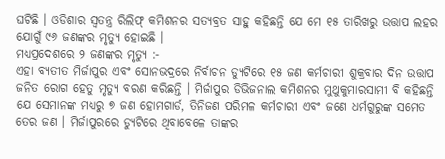ଘଟିଛି । ଓଡିଶାର ସ୍ୱତନ୍ତ୍ର ରିଲିଫ୍ କମିଶନର ସତ୍ୟବ୍ରତ ସାହୁ କହିଛନ୍ତି ଯେ ମେ ୧୫ ତାରିଖରୁ ଉତ୍ତାପ ଲହର ଯୋଗୁଁ ୯୬ ଜଣଙ୍କର ମୃତ୍ୟୁ ହୋଇଛି ।
ମଧ୍ୟପ୍ରଦେଶରେ ୨ ଜଣଙ୍କର ମୃତ୍ୟୁ :-
ଏହା ବ୍ୟତୀତ ମିର୍ଜାପୁର ଏବଂ ସୋନଭଦ୍ରରେ ନିର୍ବାଚନ ଡ୍ୟୁଟିରେ ୧୫ ଜଣ କର୍ମଚାରୀ ଶୁକ୍ରବାର ଦିନ ଉତ୍ତାପ ଜନିତ ରୋଗ ହେତୁ ମୃତ୍ୟୁ ବରଣ କରିଛନ୍ତି । ମିର୍ଜାପୁର ଡିଭିଜନାଲ କମିଶନର ମୁଥୁକୁମାରସାମୀ ବି କହିଛନ୍ତି ଯେ ସେମାନଙ୍କ ମଧ୍ୟରୁ ୭ ଜଣ ହୋମଗାର୍ଡ, ତିନିଜଣ ପରିମଳ କର୍ମଚାରୀ ଏବଂ ଜଣେ ଧର୍ମଗୁରୁଙ୍କ ସମେତ ତେର ଜଣ । ମିର୍ଜାପୁରରେ ଡ୍ୟୁଟିରେ ଥିବାବେଳେ ତାଙ୍କର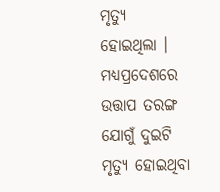ମୃତ୍ୟୁ ହୋଇଥିଲା । ମଧ୍ୟପ୍ରଦେଶରେ ଉତ୍ତାପ ତରଙ୍ଗ ଯୋଗୁଁ ଦୁଇଟି ମୃତ୍ୟୁ ହୋଇଥିବା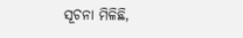ସୂଚନା ମିଳିଛି,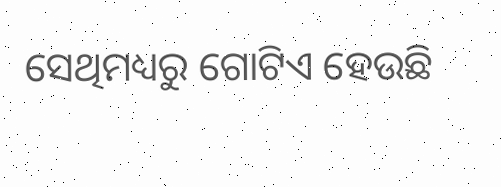ସେଥିମଧ୍ୟରୁ ଗୋଟିଏ ହେଉଛି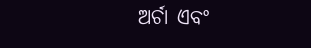ଅର୍ଚା ଏବଂ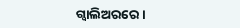ଗ୍ୱାଲିଅରରେ ।